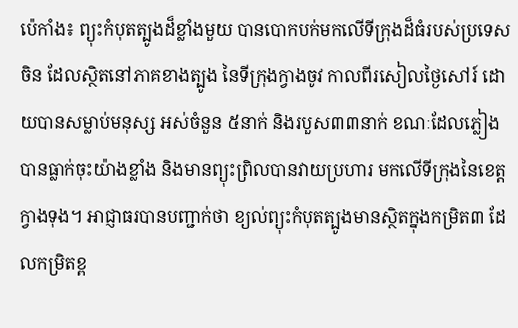ប៉េកាំង៖ ព្យុះកំបុតត្បូងដ៏ខ្លាំងមួយ បានបោកបក់មកលើទីក្រុងដ៏ធំរបស់ប្រទេសចិន ដែលស្ថិតនៅភាគខាងត្បូង នៃទីក្រុងក្វាងចូវ កាលពីរសៀលថ្ងៃសៅរ៍ ដោយបានសម្លាប់មនុស្ស អស់ចំនួន ៥នាក់ និងរបួស៣៣នាក់ ខណៈដែលភ្លៀង បានធ្លាក់ចុះយ៉ាងខ្លាំង និងមានព្យុះព្រិលបានវាយប្រហារ មកលើទីក្រុងនៃខេត្តក្វាងទុង។ អាជ្ញាធរបានបញ្ជាក់ថា ខ្យល់ព្យុះកំបុតត្បូងមានស្ថិតក្នុងកម្រិត៣ ដែលកម្រិតខ្ព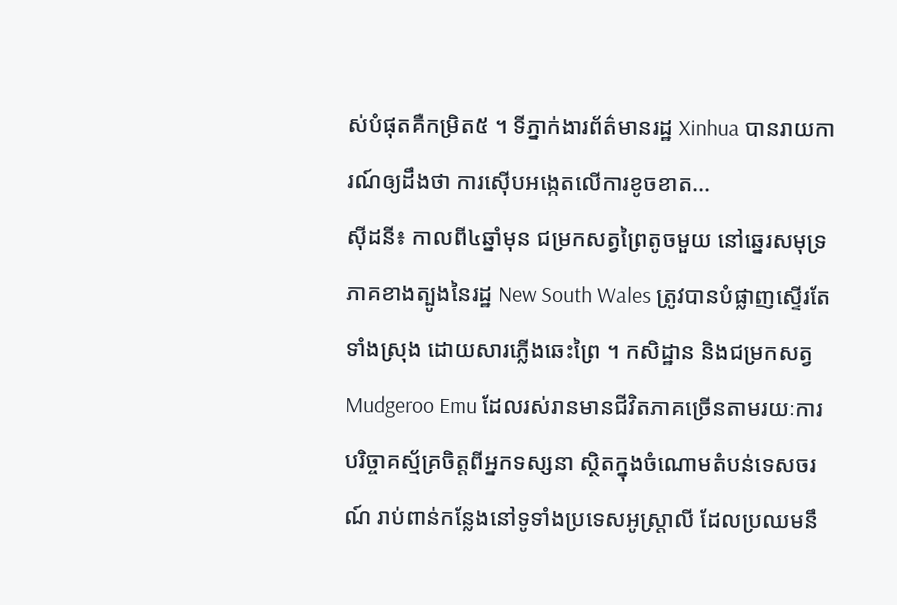ស់បំផុតគឺកម្រិត៥ ។ ទីភ្នាក់ងារព័ត៌មានរដ្ឋ Xinhua បានរាយការណ៍ឲ្យដឹងថា ការស៊ើបអង្កេតលើការខូចខាត...
ស៊ីដនី៖ កាលពី៤ឆ្នាំមុន ជម្រកសត្វព្រៃតូចមួយ នៅឆ្នេរសមុទ្រភាគខាងត្បូងនៃរដ្ឋ New South Wales ត្រូវបានបំផ្លាញស្ទើរតែទាំងស្រុង ដោយសារភ្លើងឆេះព្រៃ ។ កសិដ្ឋាន និងជម្រកសត្វ Mudgeroo Emu ដែលរស់រានមានជីវិតភាគច្រើនតាមរយៈការបរិច្ចាគស្ម័គ្រចិត្តពីអ្នកទស្សនា ស្ថិតក្នុងចំណោមតំបន់ទេសចរណ៍ រាប់ពាន់កន្លែងនៅទូទាំងប្រទេសអូស្ត្រាលី ដែលប្រឈមនឹ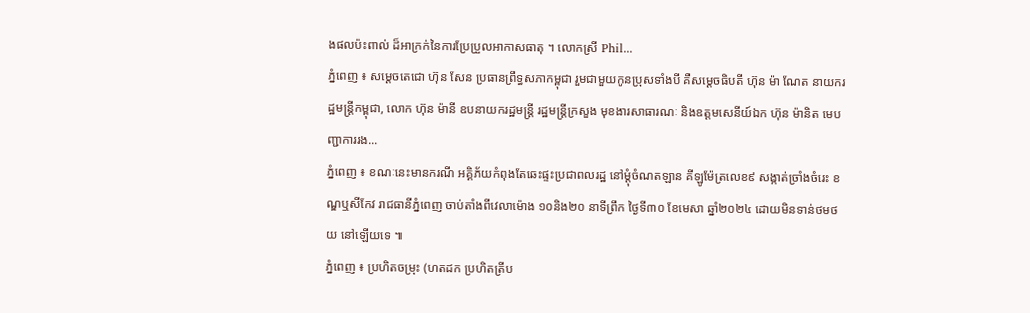ងផលប៉ះពាល់ ដ៏អាក្រក់នៃការប្រែប្រួលអាកាសធាតុ ។ លោកស្រី Phil...
ភ្នំពេញ ៖ សម្ដេចតេជោ ហ៊ុន សែន ប្រធានព្រឹទ្ធសភាកម្ពុជា រួមជាមួយកូនប្រុសទាំងបី គឺសម្តេចធិបតី ហ៊ុន ម៉ា ណែត នាយករដ្ឋមន្ត្រីកម្ពុជា, លោក ហ៊ុន ម៉ានី ឧបនាយករដ្ឋមន្ត្រី រដ្ឋមន្ត្រីក្រសួង មុខងារសាធារណៈ និងឧត្តមសេនីយ៍ឯក ហ៊ុន ម៉ានិត មេបញ្ជាការរង...
ភ្នំពេញ ៖ ខណៈនេះមានករណី អគ្គិភ័យកំពុងតែឆេះផ្ទះប្រជាពលរដ្ឋ នៅម្តុំចំណតឡាន គីឡូម៉ែត្រលេខ៩ សង្កាត់ច្រាំងចំរេះ ខណ្ឌឬសីកែវ រាជធានីភ្នំពេញ ចាប់តាំងពីវេលាម៉ោង ១០និង២០ នាទីព្រឹក ថ្ងៃទី៣០ ខែមេសា ឆ្នាំ២០២៤ ដោយមិនទាន់ថមថយ នៅឡើយទេ ៕
ភ្នំពេញ ៖ ប្រហិតចម្រុះ (ហតដក ប្រហិតត្រីប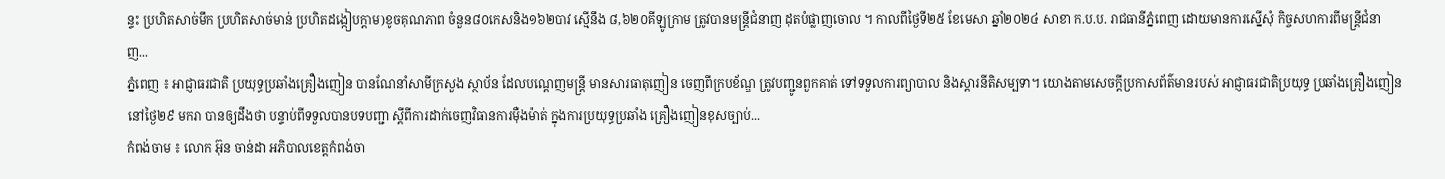ន្ទះ ប្រហិតសាច់មឹក ប្រហិតសាច់មាន់ ប្រហិតដង្កៀបក្តាម)ខូចគុណភាព ចំនួន៨០កេសនិង១៦២បាវ ស្មើនឹង ៨,៦២០គីឡូក្រាម ត្រូវបានមន្ត្រីជំនាញ ដុតបំផ្លាញចោល ។ កាលពីថ្ងៃទី២៥ ខែមេសា ឆ្នាំ២០២៤ សាខា ក.ប.ប. រាជធានីភ្នំពេញ ដោយមានការស្នើសុំ កិច្ចសហការពីមន្ត្រីជំនាញ...
ភ្នំពេញ ៖ អាជ្ញាធរជាតិ ប្រយុទ្ធប្រឆាំងគ្រឿងញៀន បានណែនាំសាមីក្រសួង ស្ថាប័ន ដែលបណ្ដេញមន្ត្រី មានសារធាតុញៀន ចេញពីក្របខ័ណ្ឌ ត្រូវបញ្ជូនពួកគាត់ ទៅទទួលការព្យាបាល និងស្តារនីតិសម្បទា។ យោងតាមសេចក្ដីប្រកាសព័ត៌មានរបស់ អាជ្ញាធរជាតិប្រយុទ្ធ ប្រឆាំងគ្រឿងញៀន នៅថ្ងៃ២៩ មករា បានឲ្យដឹងថា បន្ទាប់ពីទទួលបានបទបញ្ជា ស្តីពីការដាក់ចេញវិធានការម៉ឺងម៉ាត់ ក្នុងការប្រយុទ្ធប្រឆាំង គ្រឿងញៀនខុសច្បាប់...
កំពង់ចាម ៖ លោក អ៊ុន ចាន់ដា អភិបាលខេត្តកំពង់ចា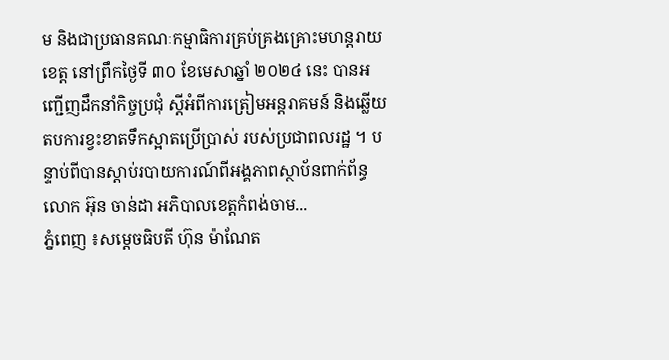ម និងជាប្រធានគណៈកម្មាធិការគ្រប់គ្រងគ្រោះមហន្តរាយខេត្ត នៅព្រឹកថ្ងៃទី ៣០ ខែមេសាឆ្នាំ ២០២៤ នេះ បានអញ្ជើញដឹកនាំកិច្ចប្រជុំ ស្ដីអំពីការត្រៀមអន្តរាគមន៍ និងឆ្លើយតបការខ្វះខាតទឹកស្អាតប្រើប្រាស់ របស់ប្រជាពលរដ្ឋ ។ បន្ទាប់ពីបានស្ដាប់របាយការណ៍ពីអង្គភាពស្ថាប័នពាក់ព័ន្ធ លោក អ៊ុន ចាន់ដា អភិបាលខេត្តកំពង់ចាម...
ភ្នំពេញ ៖សម្ដេចធិបតី ហ៊ុន ម៉ាណែត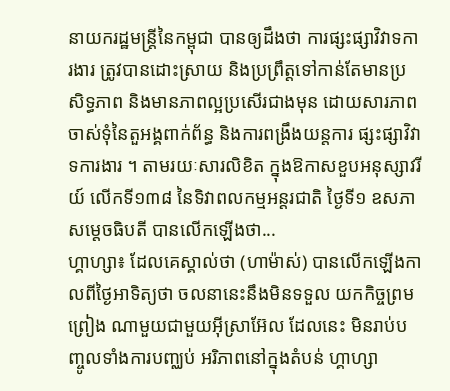នាយករដ្ឋមន្ដ្រីនៃកម្ពុជា បានឲ្យដឹងថា ការផ្សះផ្សាវិវាទការងារ ត្រូវបានដោះស្រាយ និងប្រព្រឹត្តទៅកាន់តែមានប្រសិទ្ធភាព និងមានភាពល្អប្រសើរជាងមុន ដោយសារភាពចាស់ទុំនៃតួអង្គពាក់ព័ន្ធ និងការពង្រឹងយន្តការ ផ្សះផ្សាវិវាទការងារ ។ តាមរយៈសារលិខិត ក្នុងឱកាសខួបអនុស្សាវរីយ៍ លើកទី១៣៨ នៃទិវាពលកម្មអន្ដរជាតិ ថ្ងៃទី១ ឧសភា សម្ដេចធិបតី បានលើកឡើងថា...
ហ្គាហ្សា៖ ដែលគេស្គាល់ថា (ហាម៉ាស់) បានលើកឡើងកាលពីថ្ងៃអាទិត្យថា ចលនានេះនឹងមិនទទួល យកកិច្ចព្រមព្រៀង ណាមួយជាមួយអ៊ីស្រាអ៊ែល ដែលនេះ មិនរាប់បញ្ចូលទាំងការបញ្ឈប់ អរិភាពនៅក្នុងតំបន់ ហ្គាហ្សា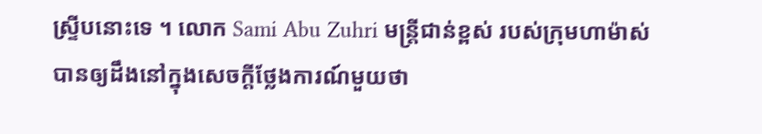ស្ទ្រីបនោះទេ ។ លោក Sami Abu Zuhri មន្ត្រីជាន់ខ្ពស់ របស់ក្រុមហាម៉ាស់ បានឲ្យដឹងនៅក្នុងសេចក្តីថ្លែងការណ៍មួយថា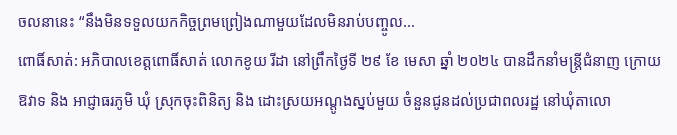ចលនានេះ “នឹងមិនទទួលយកកិច្ចព្រមព្រៀងណាមួយដែលមិនរាប់បញ្ចូល...
ពោធិ៍សាត់: អភិបាលខេត្តពោធិ៍សាត់ លោកខូយ រីដា នៅព្រឹកថ្ងៃទី ២៩ ខែ មេសា ឆ្នាំ ២០២៤ បានដឹកនាំមន្ត្រីជំនាញ ក្រោយឱវាទ និង អាជ្ញាធរភូមិ ឃុំ ស្រុកចុះពិនិត្យ និង ដោះស្រយអណ្តូងស្នប់មួយ ចំនួនជូនដល់ប្រជាពលរដ្ឋ នៅឃុំតាលោ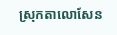ស្រុកតាលោសែន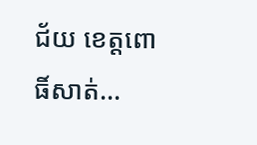ជ័យ ខេត្តពោធិ៍សាត់...